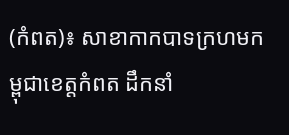(កំពត)៖ សាខាកាកបាទក្រហមកម្ពុជាខេត្តកំពត ដឹកនាំ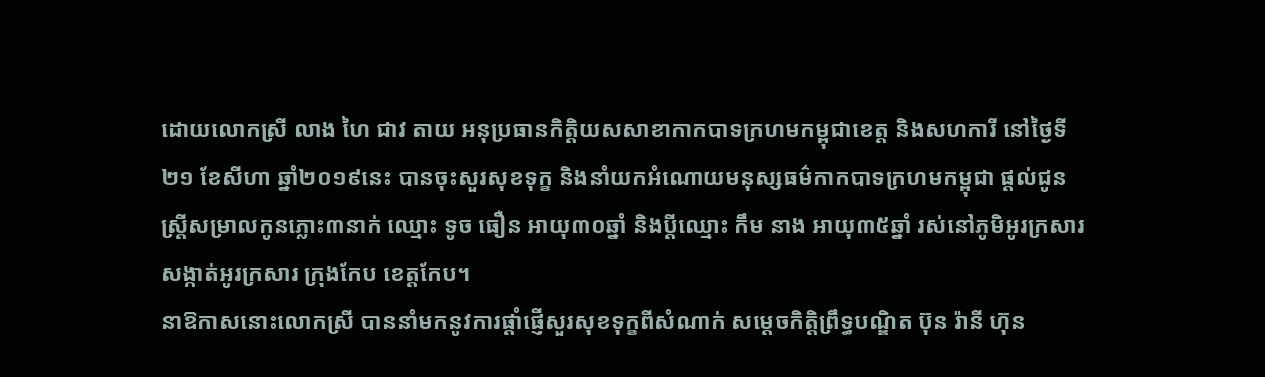ដោយលោកស្រី លាង ហៃ ជាវ តាយ អនុប្រធានកិត្តិយសសាខាកាកបាទក្រហមកម្ពុជាខេត្ត និងសហការី នៅថ្ងៃទី២១ ខែសីហា ឆ្នាំ២០១៩នេះ បានចុះសួរសុខទុក្ខ និងនាំយកអំណោយមនុស្សធម៌កាកបាទក្រហមកម្ពុជា ផ្តល់ជូនស្រ្តីសម្រាលកូនភ្លោះ៣នាក់ ឈ្មោះ ទូច ធឿន អាយុ៣០ឆ្នាំ និងប្តីឈ្មោះ កឹម នាង អាយុ៣៥ឆ្នាំ រស់នៅភូមិអូរក្រសារ សង្កាត់អូរក្រសារ ក្រុងកែប ខេត្តកែប។
នាឱកាសនោះលោកស្រី បាននាំមកនូវការផ្តាំផ្ញើសួរសុខទុក្ខពីសំណាក់ សម្តេចកិត្តិព្រឹទ្ធបណ្ឌិត ប៊ុន រ៉ានី ហ៊ុន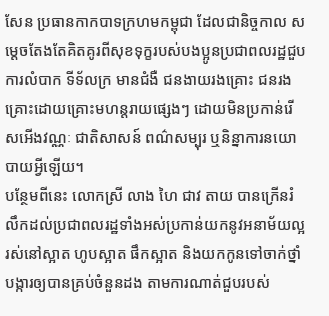សែន ប្រធានកាកបាទក្រហមកម្ពុជា ដែលជានិច្ចកាល សម្តេចតែងតែគិតគូរពីសុខទុក្ខរបស់បងប្អូនប្រជាពលរដ្ឋជួបការលំបាក ទីទ័លក្រ មានជំងឺ ជនងាយរងគ្រោះ ជនរងគ្រោះដោយគ្រោះមហន្តរាយផ្សេងៗ ដោយមិនប្រកាន់រើសអើងវណ្ណៈ ជាតិសាសន៍ ពណ៌សម្បុរ ឬនិន្នាការនយោបាយអ្វីឡើយ។
បន្ថែមពីនេះ លោកស្រី លាង ហៃ ជាវ តាយ បានក្រើនរំលឹកដល់ប្រជាពលរដ្ឋទាំងអស់ប្រកាន់យកនូវអនាម័យល្អ រស់នៅស្អាត ហូបស្អាត ផឹកស្អាត និងយកកូនទៅចាក់ថ្នាំបង្ការឲ្យបានគ្រប់ចំនួនដង តាមការណាត់ជួបរបស់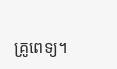គ្រូពេទ្យ។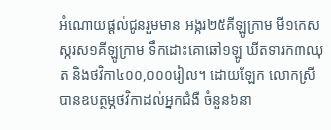អំណោយផ្តល់ជូនរួមមាន អង្ករ២៥គីឡូក្រាម មី១កេស ស្ករស១គីឡូក្រាម ទឹកដោះគោឆៅ១ឡូ ឃីតទារក៣ឈុត និងថវិកា៤០០,០០០រៀល។ ដោយឡែក លោកស្រី បានឧបត្ថម្ភថវិកាដល់អ្នកជំងឺ ចំនួន៦នា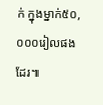ក់ ក្នុងម្នាក់៥០,០០០រៀលផងដែរ៕